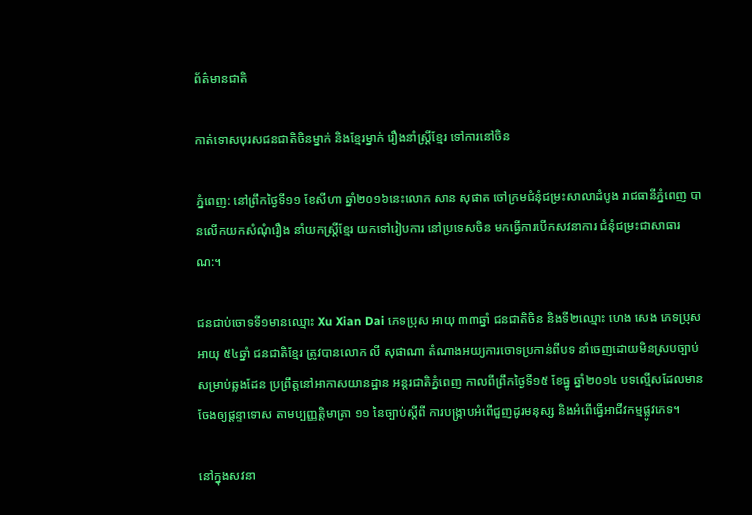ព័ត៌មានជាតិ

កាត់ទោសបុរសជនជាតិចិនម្នាក់ និងខ្មែរម្នាក់ រឿងនាំស្ត្រីខ្មែរ ទៅការនៅចិន

ភ្នំពេញ: នៅព្រឹកថ្ងៃទី១១ ខែសីហា ឆ្នាំ២០១៦នេះលោក សាន សុផាត ចៅក្រមជំនុំជម្រះសាលាដំបូង រាជធានីភ្នំពេញ បានលើកយកសំណុំរឿង នាំយកស្ត្រីខ្មែរ យកទៅរៀបការ នៅប្រទេសចិន មកធ្វើការបើកសវនាការ ជំនុំជម្រះជាសាធារណ:។

ជនជាប់ចោទទី១មានឈ្មោះ Xu Xian Dai ភេទប្រុស អាយុ ៣៣ឆ្នាំ ជនជាតិចិន និងទី២ឈ្មោះ ហេង សេង ភេទប្រុស អាយុ ៥៤ឆ្នាំ ជនជាតិខ្មែរ ត្រូវបានលោក លី សុផាណា តំណាងអយ្យការចោទប្រកាន់ពីបទ នាំចេញដោយមិនស្របច្បាប់ សម្រាប់ឆ្លងដែន ប្រព្រឹត្តនៅអាកាសយានដ្ឋាន អន្តរជាតិភ្នំពេញ កាលពីព្រឹកថ្ងៃទី១៥ ខែធ្នូ ឆ្នាំ២០១៤ បទល្មើសដែលមានចែងឲ្យផ្តន្ទាទោស តាមប្បញ្ញត្តិមាត្រា ១១ នៃច្បាប់ស្តីពី ការបង្ក្រាបអំពើជួញដូរមនុស្ស និងអំពើធ្វើអាជីវកម្មផ្លូវភេទ។

នៅក្នុងសវនា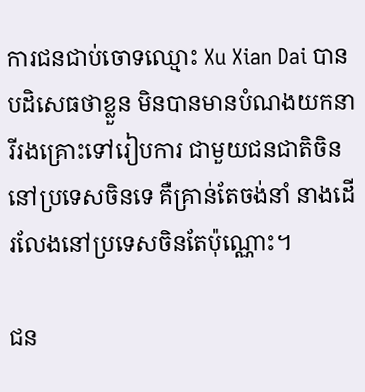ការជនជាប់ចោទឈ្មោះ Xu Xian Dai បានបដិសេធថាខ្លួន មិនបានមានបំណងយកនារីរងគ្រោះទៅរៀបការ ជាមួយជនជាតិចិន នៅប្រទេសចិនទេ គឺគ្រាន់តែចង់នាំ នាងដើរលែងនៅប្រទេសចិនតែប៉ុណ្ណោះ។

ជន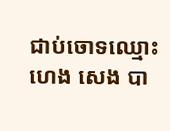ជាប់ចោទឈ្មោះ ហេង សេង បា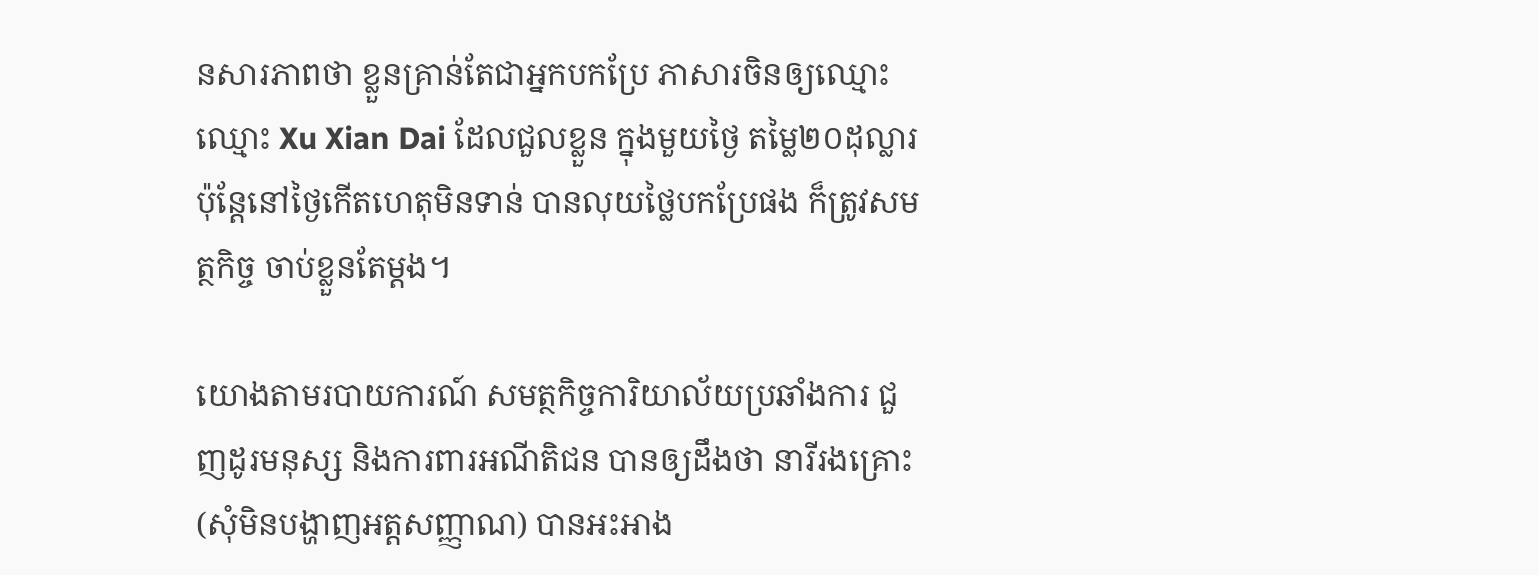នសារភាពថា ខ្លួនគ្រាន់តែជាអ្នកបកប្រែ ភាសារចិនឲ្យឈ្មោះ ឈ្មោះ Xu Xian Dai ដែលជួលខ្លួន ក្នុងមួយថ្ងៃ តម្លៃ២០ដុល្លារ ប៉ុន្តែនៅថ្ងៃកើតហេតុមិនទាន់ បានលុយថ្លៃបកប្រែផង ក៏ត្រូវសមត្ថកិច្ច ចាប់ខ្លួនតែម្តង។

យោងតាមរបាយការណ៍ សមត្ថកិច្ចការិយាល័យប្រឆាំងការ ជួញដូរមនុស្ស និងការពារអណីតិជន បានឲ្យដឹងថា នារីរងគ្រោះ (សុំមិនបង្ហាញអត្តសញ្ញាណ) បានអះអាង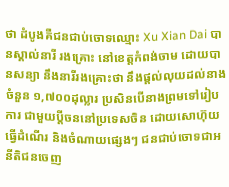ថា ដំបូងគឺជនជាប់ចោទឈ្មោះ Xu Xian Dai បានស្គាល់នារី រងគ្រោះ នៅខេត្តកំពង់ចាម ដោយបានសន្យា នឹងនារីរងគ្រោះថា នឹងផ្តល់លុយដល់នាងចំនួន ១,៧០០ដុល្លារ ប្រសិនបើនាងព្រមទៅរៀបការ ជាមួយប្តីចននៅប្រទេសចិន ដោយសោហ៊ុយធ្វើដំណើរ និងចំណាយផ្សេងៗ ជនជាប់ចោទជាអនីតិជនចេញ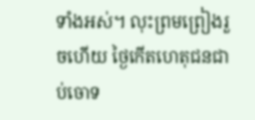ទាំងអស់។ លុះព្រមព្រៀងរួចហើយ ថ្ងៃកើតហេតុជនជាប់ចោទ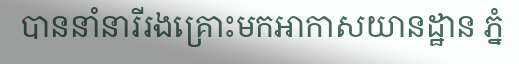បាននាំនារីរងគ្រោះមកអាកាសយានដ្ឋាន ភ្នំ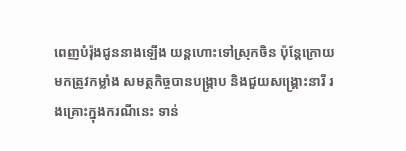ពេញបំរ៉ុងជូននាងឡើង យន្តហោះទៅស្រុកចិន ប៉ុន្តែក្រោយមកត្រូវកម្លាំង សមត្ថកិច្ចបានបង្ក្រាប និងជួយសង្គ្រោះនារី រងគ្រោះក្នុងករណីនេះ ទាន់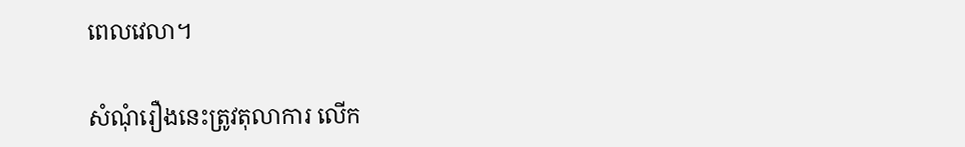ពេលវេលា។

សំណុំរឿងនេះត្រូវតុលាការ លើក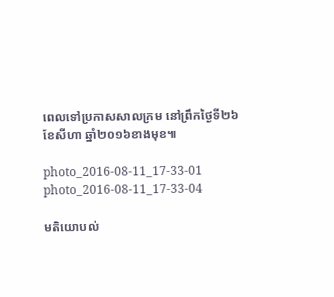ពេលទៅប្រកាសសាលក្រម នៅព្រឹកថ្ងៃទី២៦ ខែសីហា ឆ្នាំ២០១៦ខាងមុខ៕

photo_2016-08-11_17-33-01 photo_2016-08-11_17-33-04

មតិយោបល់